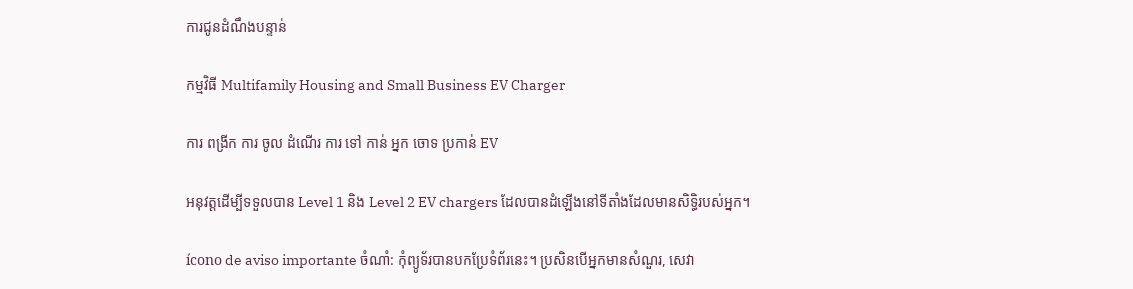ការជូនដំណឹងបន្ទាន់

កម្មវិធី Multifamily Housing and Small Business EV Charger

ការ ពង្រីក ការ ចូល ដំណើរ ការ ទៅ កាន់ អ្នក ចោទ ប្រកាន់ EV

អនុវត្តដើម្បីទទួលបាន Level 1 និង Level 2 EV chargers ដែលបានដំឡើងនៅទីតាំងដែលមានសិទ្ធិរបស់អ្នក។

ícono de aviso importante ចំណាំ: កុំព្យូទ័របានបកប្រែទំព័រនេះ។ ប្រសិនបើអ្នកមានសំណួរ, សេវា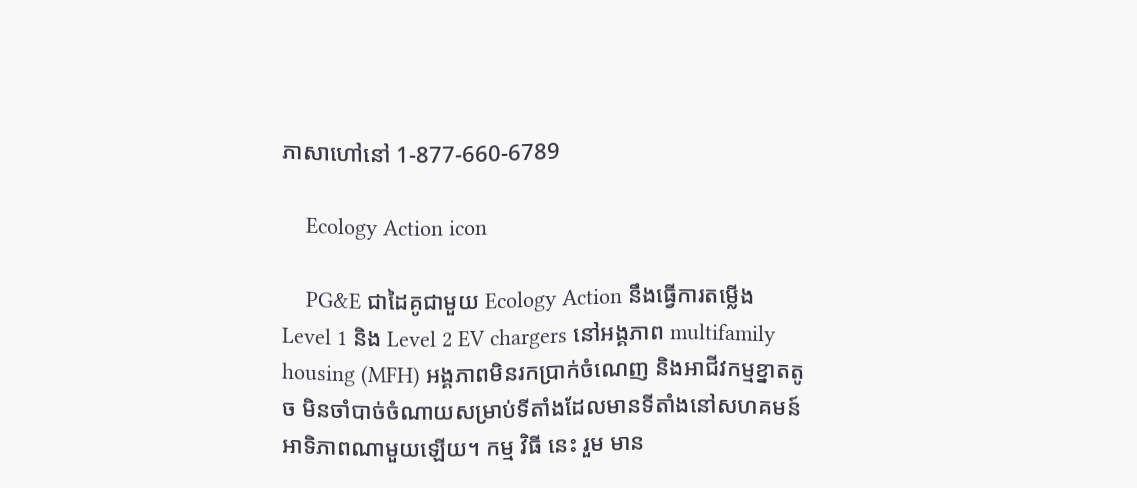ភាសាហៅនៅ 1-877-660-6789

    Ecology Action icon

    PG&E ជាដៃគូជាមួយ Ecology Action នឹងធ្វើការតម្លើង Level 1 និង Level 2 EV chargers នៅអង្គភាព multifamily housing (MFH) អង្គភាពមិនរកប្រាក់ចំណេញ និងអាជីវកម្មខ្នាតតូច មិនចាំបាច់ចំណាយសម្រាប់ទីតាំងដែលមានទីតាំងនៅសហគមន៍អាទិភាពណាមួយឡើយ។ កម្ម វិធី នេះ រួម មាន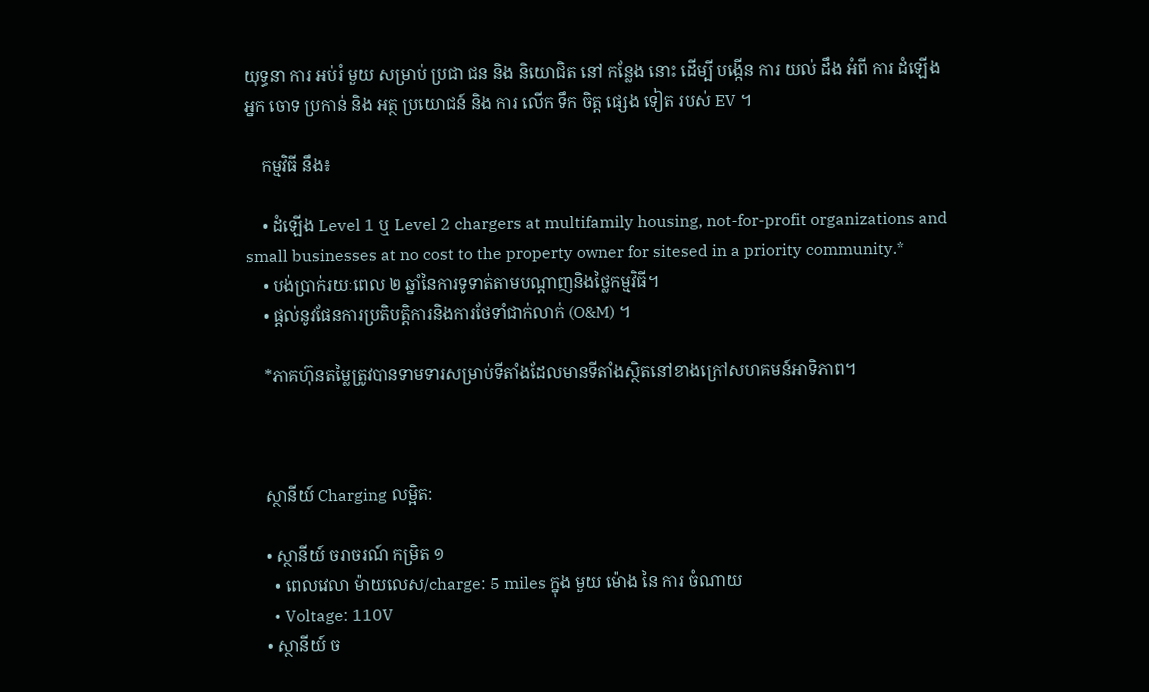យុទ្ធនា ការ អប់រំ មួយ សម្រាប់ ប្រជា ជន និង និយោជិត នៅ កន្លែង នោះ ដើម្បី បង្កើន ការ យល់ ដឹង អំពី ការ ដំឡើង អ្នក ចោទ ប្រកាន់ និង អត្ថ ប្រយោជន៍ និង ការ លើក ទឹក ចិត្ត ផ្សេង ទៀត របស់ EV ។

    កម្មវិធី នឹង៖

    • ដំឡើង Level 1 ឬ Level 2 chargers at multifamily housing, not-for-profit organizations and small businesses at no cost to the property owner for sitesed in a priority community.*
    • បង់ប្រាក់រយៈពេល ២ ឆ្នាំនៃការទូទាត់តាមបណ្តាញនិងថ្លៃកម្មវិធី។
    • ផ្តល់នូវផែនការប្រតិបត្តិការនិងការថែទាំជាក់លាក់ (O&M) ។

    *ភាគហ៊ុនតម្លៃត្រូវបានទាមទារសម្រាប់ទីតាំងដែលមានទីតាំងស្ថិតនៅខាងក្រៅសហគមន៍អាទិភាព។



    ស្ថានីយ៍ Charging លម្អិត:

    • ស្ថានីយ៍ ចរាចរណ៍ កម្រិត ១
      • ពេលវេលា ម៉ាយលេស/charge: 5 miles ក្នុង មួយ ម៉ោង នៃ ការ ចំណាយ
      • Voltage: 110V
    • ស្ថានីយ៍ ច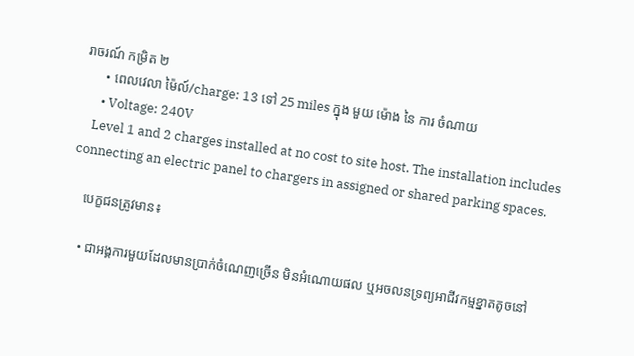រាចរណ៍ កម្រិត ២
      • ពេលវេលា ម៉ៃល៍/charge: 13 ទៅ 25 miles ក្នុង មួយ ម៉ោង នៃ ការ ចំណាយ
      • Voltage: 240V
    Level 1 and 2 charges installed at no cost to site host. The installation includes connecting an electric panel to chargers in assigned or shared parking spaces.

    បេក្ខជនត្រូវមាន៖

    • ជាអង្គការមួយដែលមានប្រាក់ចំណេញច្រើន មិនអំណោយផល ឬអចលនទ្រព្យអាជីវកម្មខ្នាតតូចនៅ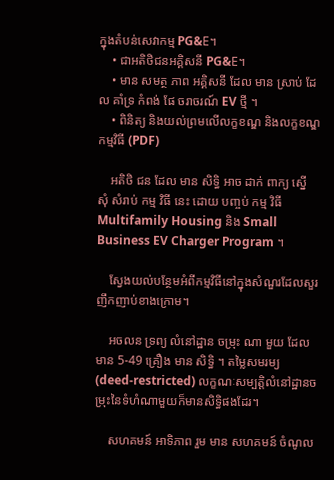ក្នុងតំបន់សេវាកម្ម PG&E។
    • ជាអតិថិជនអគ្គិសនី PG&E។
    • មាន សមត្ថ ភាព អគ្គិសនី ដែល មាន ស្រាប់ ដែល គាំទ្រ កំពង់ ផែ ចរាចរណ៍ EV ថ្មី ។
    • ពិនិត្យ និងយល់ព្រមលើលក្ខខណ្ឌ និងលក្ខខណ្ឌកម្មវិធី (PDF)

    អតិថិ ជន ដែល មាន សិទ្ធិ អាច ដាក់ ពាក្យ ស្នើ សុំ សំរាប់ កម្ម វិធី នេះ ដោយ បញ្ចប់ កម្ម វិធី Multifamily Housing និង Small Business EV Charger Program ។

    ស្វែងយល់បន្ថែមអំពីកម្មវិធីនៅក្នុងសំណួរដែលសួរញឹកញាប់ខាងក្រោម។

    អចលន ទ្រព្យ លំនៅដ្ឋាន ចម្រុះ ណា មួយ ដែល មាន 5-49 គ្រឿង មាន សិទ្ធិ ។ តម្លៃសមរម្យ (deed-restricted) លក្ខណៈសម្បត្តិលំនៅដ្ឋានចម្រុះនៃទំហំណាមួយក៏មានសិទ្ធិផងដែរ។

    សហគមន៍ អាទិភាព រួម មាន សហគមន៍ ចំណូល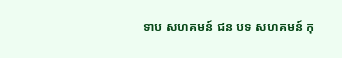ទាប សហគមន៍ ជន បទ សហគមន៍ កុ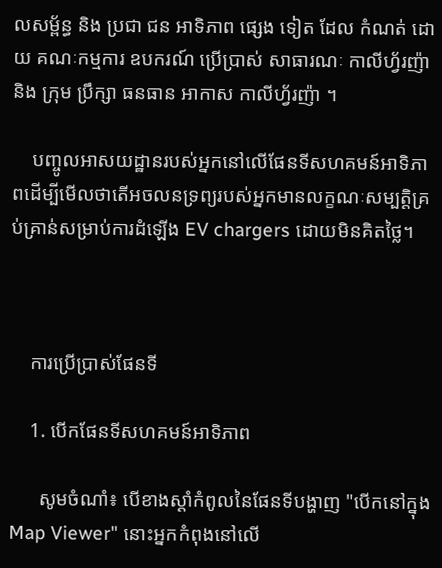លសម្ព័ន្ធ និង ប្រជា ជន អាទិភាព ផ្សេង ទៀត ដែល កំណត់ ដោយ គណៈកម្មការ ឧបករណ៍ ប្រើប្រាស់ សាធារណៈ កាលីហ្វ័រញ៉ា និង ក្រុម ប្រឹក្សា ធនធាន អាកាស កាលីហ្វ័រញ៉ា ។

    បញ្ចូលអាសយដ្ឋានរបស់អ្នកនៅលើផែនទីសហគមន៍អាទិភាពដើម្បីមើលថាតើអចលនទ្រព្យរបស់អ្នកមានលក្ខណៈសម្បត្តិគ្រប់គ្រាន់សម្រាប់ការដំឡើង EV chargers ដោយមិនគិតថ្លៃ។



    ការប្រើប្រាស់ផែនទី

    1. បើកផែនទីសហគមន៍អាទិភាព

      សូមចំណាំ៖ បើខាងស្តាំកំពូលនៃផែនទីបង្ហាញ "បើកនៅក្នុង Map Viewer" នោះអ្នកកំពុងនៅលើ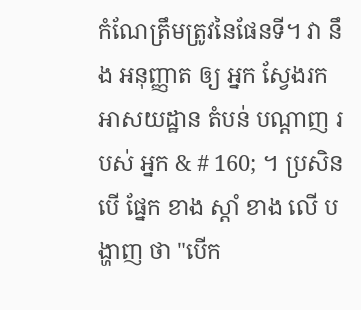កំណែត្រឹមត្រូវនៃផែនទី។ វា នឹង អនុញ្ញាត ឲ្យ អ្នក ស្វែងរក អាសយដ្ឋាន តំបន់ បណ្ដាញ របស់ អ្នក & # 160; ។ ប្រសិន បើ ផ្នែក ខាង ស្ដាំ ខាង លើ បង្ហាញ ថា "បើក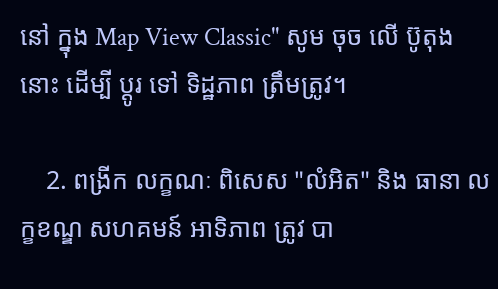នៅ ក្នុង Map View Classic" សូម ចុច លើ ប៊ូតុង នោះ ដើម្បី ប្ដូរ ទៅ ទិដ្ឋភាព ត្រឹមត្រូវ។

    2. ពង្រីក លក្ខណៈ ពិសេស "លំអិត" និង ធានា លក្ខខណ្ឌ សហគមន៍ អាទិភាព ត្រូវ បា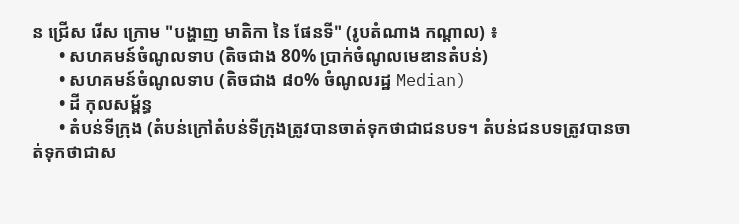ន ជ្រើស រើស ក្រោម "បង្ហាញ មាតិកា នៃ ផែនទី" (រូបតំណាង កណ្តាល) ៖
      • សហគមន៍ចំណូលទាប (តិចជាង 80% ប្រាក់ចំណូលមេឌានតំបន់)
      • សហគមន៍ចំណូលទាប (តិចជាង ៨០% ចំណូលរដ្ឋ Median)
      • ដី កុលសម្ព័ន្ធ
      • តំបន់ទីក្រុង (តំបន់ក្រៅតំបន់ទីក្រុងត្រូវបានចាត់ទុកថាជាជនបទ។ តំបន់ជនបទត្រូវបានចាត់ទុកថាជាស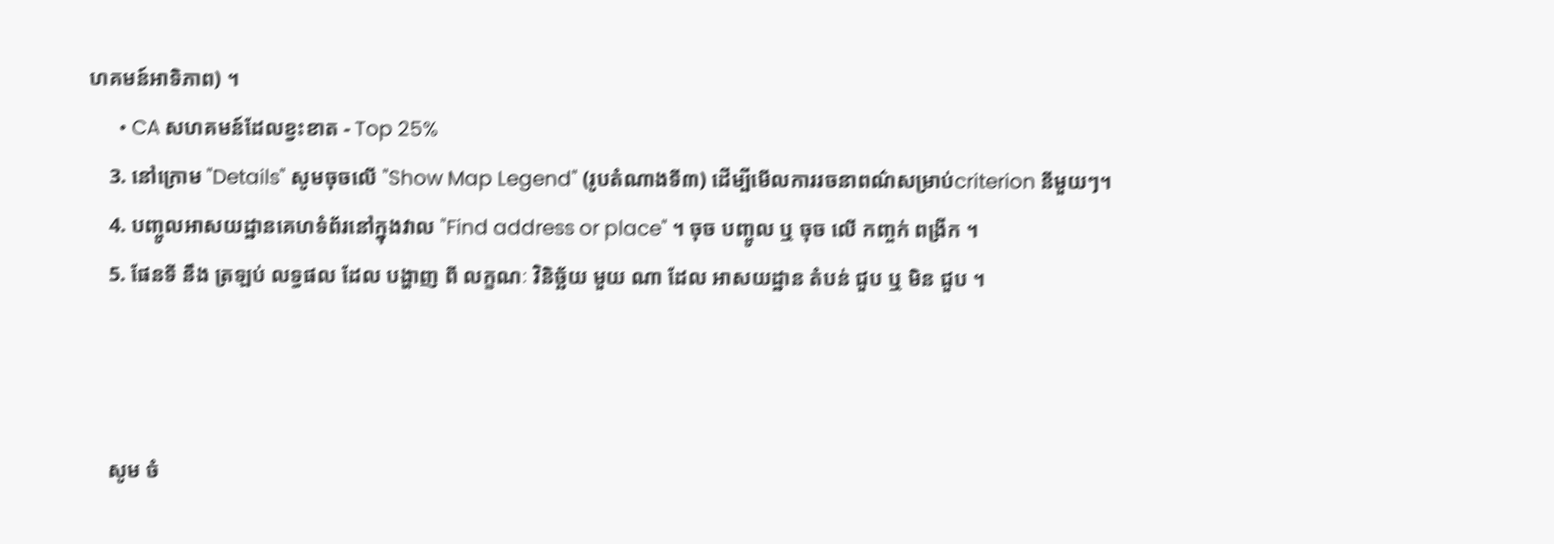ហគមន៍អាទិភាព) ។
      • CA សហគមន៍ដែលខ្វះខាត - Top 25%
    3. នៅក្រោម "Details" សូមចុចលើ "Show Map Legend" (រូបតំណាងទី៣) ដើម្បីមើលការរចនាពណ៌សម្រាប់criterion នីមួយៗ។
    4. បញ្ចូលអាសយដ្ឋានគេហទំព័រនៅក្នុងវាល "Find address or place" ។ ចុច បញ្ចូល ឬ ចុច លើ កញ្ចក់ ពង្រីក ។
    5. ផែនទី នឹង ត្រឡប់ លទ្ធផល ដែល បង្ហាញ ពី លក្ខណៈ វិនិច្ឆ័យ មួយ ណា ដែល អាសយដ្ឋាន តំបន់ ជួប ឬ មិន ជួប ។



    សូម ចំ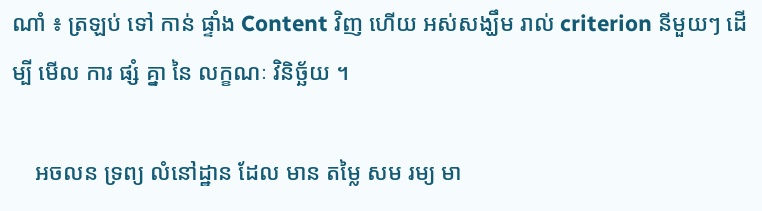ណាំ ៖ ត្រឡប់ ទៅ កាន់ ផ្ទាំង Content វិញ ហើយ អស់សង្ឃឹម រាល់ criterion នីមួយៗ ដើម្បី មើល ការ ផ្សំ គ្នា នៃ លក្ខណៈ វិនិច្ឆ័យ ។

    អចលន ទ្រព្យ លំនៅដ្ឋាន ដែល មាន តម្លៃ សម រម្យ មា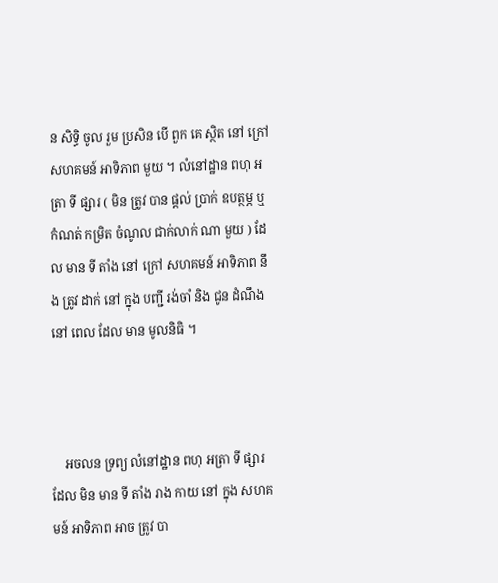ន សិទ្ធិ ចូល រួម ប្រសិន បើ ពួក គេ ស្ថិត នៅ ក្រៅ សហគមន៍ អាទិភាព មួយ ។ លំនៅដ្ឋាន ពហុ អត្រា ទី ផ្សារ ( មិន ត្រូវ បាន ផ្តល់ ប្រាក់ ឧបត្ថម្ភ ឬ កំណត់ កម្រិត ចំណូល ជាក់លាក់ ណា មួយ ) ដែល មាន ទី តាំង នៅ ក្រៅ សហគមន៍ អាទិភាព នឹង ត្រូវ ដាក់ នៅ ក្នុង បញ្ជី រង់ចាំ និង ជូន ដំណឹង នៅ ពេល ដែល មាន មូលនិធិ ។



    អចលន ទ្រព្យ លំនៅដ្ឋាន ពហុ អត្រា ទី ផ្សារ ដែល មិន មាន ទី តាំង រាង កាយ នៅ ក្នុង សហគមន៍ អាទិភាព អាច ត្រូវ បា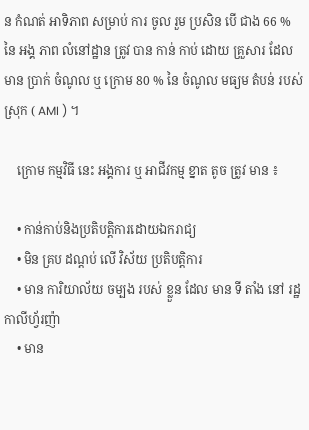ន កំណត់ អាទិភាព សម្រាប់ ការ ចូល រួម ប្រសិន បើ ជាង 66 % នៃ អង្គ ភាព លំនៅដ្ឋាន ត្រូវ បាន កាន់ កាប់ ដោយ គ្រួសារ ដែល មាន ប្រាក់ ចំណូល ឬ ក្រោម 80 % នៃ ចំណូល មធ្យម តំបន់ របស់ ស្រុក ( AMI ) ។

    ក្រោម កម្មវិធី នេះ អង្គការ ឬ អាជីវកម្ម ខ្នាត តូច ត្រូវ មាន ៖

    • កាន់កាប់និងប្រតិបត្តិការដោយឯករាជ្យ
    • មិន គ្រប ដណ្តប់ លើ វិស័យ ប្រតិបត្តិការ
    • មាន ការិយាល័យ ចម្បង របស់ ខ្លួន ដែល មាន ទី តាំង នៅ រដ្ឋ កាលីហ្វ័រញ៉ា
    • មាន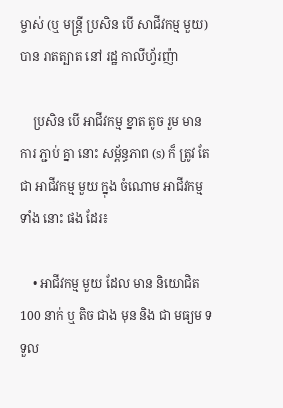ម្ចាស់ (ឬ មន្ត្រី ប្រសិន បើ សាជីវកម្ម មួយ) បាន រាតត្បាត នៅ រដ្ឋ កាលីហ្វ័រញ៉ា

    ប្រសិន បើ អាជីវកម្ម ខ្នាត តូច រួម មាន ការ ភ្ជាប់ គ្នា នោះ សម្ព័ន្ធភាព (s) ក៏ ត្រូវ តែ ជា អាជីវកម្ម មួយ ក្នុង ចំណោម អាជីវកម្ម ទាំង នោះ ផង ដែរ៖

    • អាជីវកម្ម មួយ ដែល មាន និយោជិត 100 នាក់ ឬ តិច ជាង មុន និង ជា មធ្យម ទទួល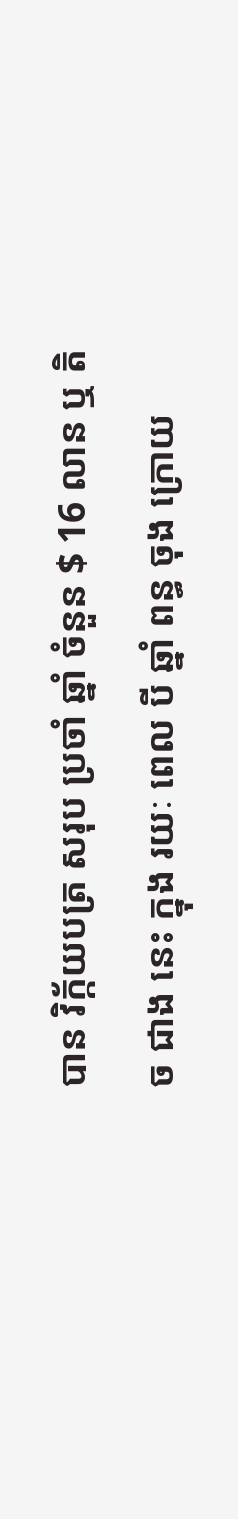បាន វិក្ក័យបត្រ សរុប ប្រចាំ ឆ្នាំ ចំនួន $ 16 លាន ឬ តិច ជាង នេះ ក្នុង រយៈ ពេល បី ឆ្នាំ ពន្ធ ចុង ក្រោយ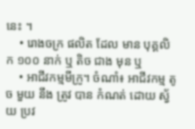នេះ ។
    • រោងចក្រ ផលិត ដែល មាន បុគ្គលិក ១០០ នាក់ ឬ តិច ជាង មុន ឬ
    • អាជីវកម្មមីក្រូ។ ចំណាំ៖ អាជីវកម្ម តូច មួយ នឹង ត្រូវ បាន កំណត់ ដោយ ស្វ័យ ប្រវ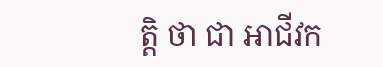ត្តិ ថា ជា អាជីវក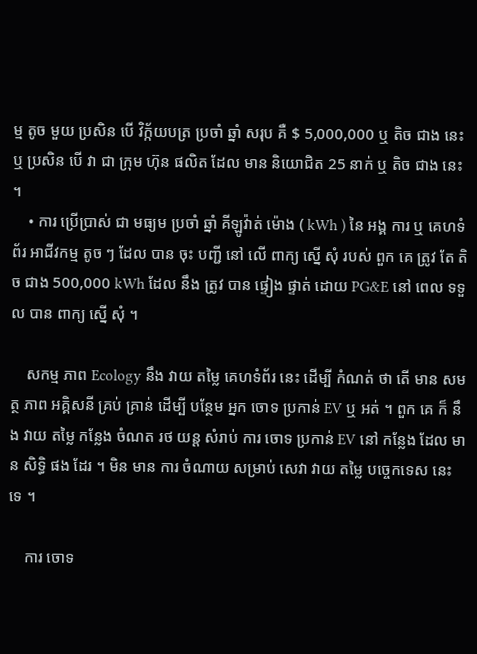ម្ម តូច មួយ ប្រសិន បើ វិក្ក័យបត្រ ប្រចាំ ឆ្នាំ សរុប គឺ $ 5,000,000 ឬ តិច ជាង នេះ ឬ ប្រសិន បើ វា ជា ក្រុម ហ៊ុន ផលិត ដែល មាន និយោជិត 25 នាក់ ឬ តិច ជាង នេះ ។
    • ការ ប្រើប្រាស់ ជា មធ្យម ប្រចាំ ឆ្នាំ គីឡូវ៉ាត់ ម៉ោង ( kWh ) នៃ អង្គ ការ ឬ គេហទំព័រ អាជីវកម្ម តូច ៗ ដែល បាន ចុះ បញ្ជី នៅ លើ ពាក្យ ស្នើ សុំ របស់ ពួក គេ ត្រូវ តែ តិច ជាង 500,000 kWh ដែល នឹង ត្រូវ បាន ផ្ទៀង ផ្ទាត់ ដោយ PG&E នៅ ពេល ទទួល បាន ពាក្យ ស្នើ សុំ ។

    សកម្ម ភាព Ecology នឹង វាយ តម្លៃ គេហទំព័រ នេះ ដើម្បី កំណត់ ថា តើ មាន សមត្ថ ភាព អគ្គិសនី គ្រប់ គ្រាន់ ដើម្បី បន្ថែម អ្នក ចោទ ប្រកាន់ EV ឬ អត់ ។ ពួក គេ ក៏ នឹង វាយ តម្លៃ កន្លែង ចំណត រថ យន្ត សំរាប់ ការ ចោទ ប្រកាន់ EV នៅ កន្លែង ដែល មាន សិទ្ធិ ផង ដែរ ។ មិន មាន ការ ចំណាយ សម្រាប់ សេវា វាយ តម្លៃ បច្ចេកទេស នេះ ទេ ។

    ការ ចោទ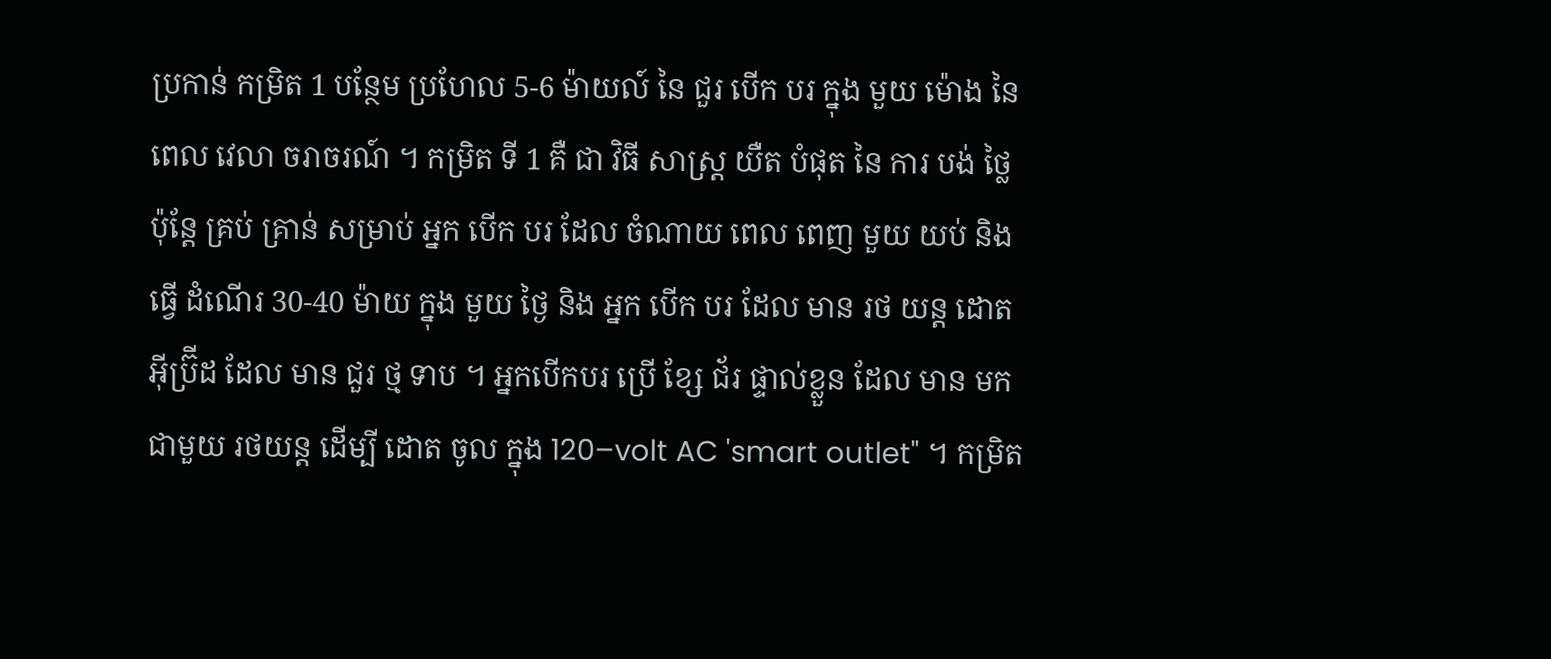ប្រកាន់ កម្រិត 1 បន្ថែម ប្រហែល 5-6 ម៉ាយល៍ នៃ ជួរ បើក បរ ក្នុង មួយ ម៉ោង នៃ ពេល វេលា ចរាចរណ៍ ។ កម្រិត ទី 1 គឺ ជា វិធី សាស្ត្រ យឺត បំផុត នៃ ការ បង់ ថ្លៃ ប៉ុន្តែ គ្រប់ គ្រាន់ សម្រាប់ អ្នក បើក បរ ដែល ចំណាយ ពេល ពេញ មួយ យប់ និង ធ្វើ ដំណើរ 30-40 ម៉ាយ ក្នុង មួយ ថ្ងៃ និង អ្នក បើក បរ ដែល មាន រថ យន្ត ដោត អ៊ីប្រ៊ីដ ដែល មាន ជួរ ថ្ម ទាប ។ អ្នកបើកបរ ប្រើ ខ្សែ ជ័រ ផ្ទាល់ខ្លួន ដែល មាន មក ជាមួយ រថយន្ត ដើម្បី ដោត ចូល ក្នុង 120–volt AC 'smart outlet" ។ កម្រិត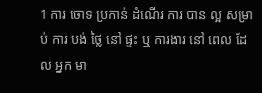1 ការ ចោទ ប្រកាន់ ដំណើរ ការ បាន ល្អ សម្រាប់ ការ បង់ ថ្លៃ នៅ ផ្ទះ ឬ ការងារ នៅ ពេល ដែល អ្នក មា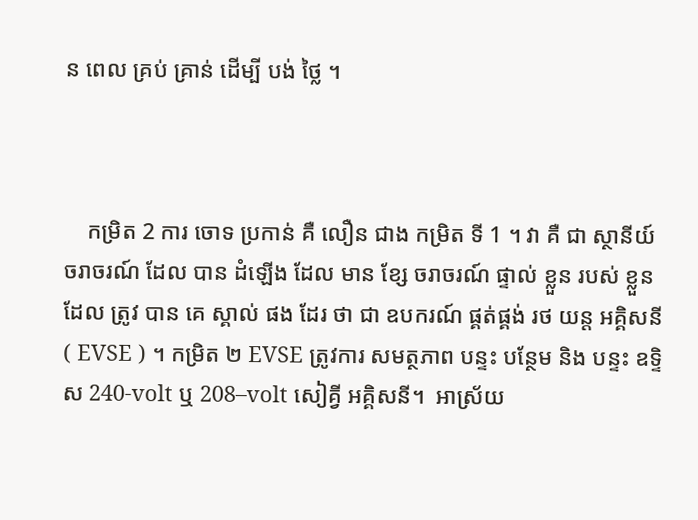ន ពេល គ្រប់ គ្រាន់ ដើម្បី បង់ ថ្លៃ ។



    កម្រិត 2 ការ ចោទ ប្រកាន់ គឺ លឿន ជាង កម្រិត ទី 1 ។ វា គឺ ជា ស្ថានីយ៍ ចរាចរណ៍ ដែល បាន ដំឡើង ដែល មាន ខ្សែ ចរាចរណ៍ ផ្ទាល់ ខ្លួន របស់ ខ្លួន ដែល ត្រូវ បាន គេ ស្គាល់ ផង ដែរ ថា ជា ឧបករណ៍ ផ្គត់ផ្គង់ រថ យន្ត អគ្គិសនី ( EVSE ) ។ កម្រិត ២ EVSE ត្រូវការ សមត្ថភាព បន្ទះ បន្ថែម និង បន្ទះ ឧទ្ទិស 240-volt ឬ 208–volt សៀគ្វី អគ្គិសនី។  អាស្រ័យ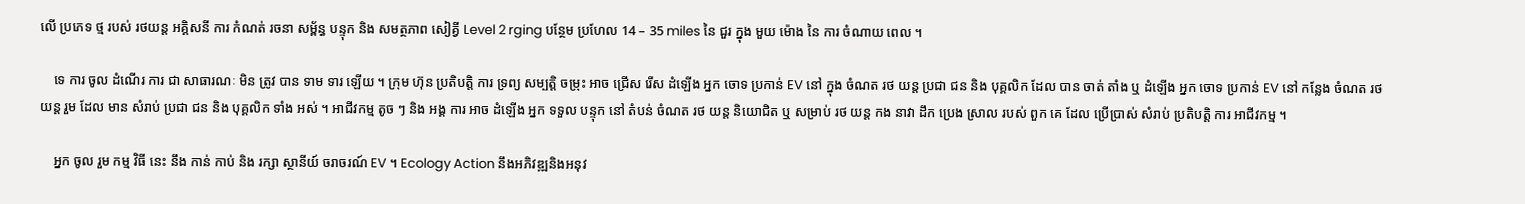លើ ប្រភេទ ថ្ម របស់ រថយន្ត អគ្គិសនី ការ កំណត់ រចនា សម្ព័ន្ធ បន្ទុក និង សមត្ថភាព សៀគ្វី Level 2 rging បន្ថែម ប្រហែល 14 – 35 miles នៃ ជួរ ក្នុង មួយ ម៉ោង នៃ ការ ចំណាយ ពេល ។

    ទេ ការ ចូល ដំណើរ ការ ជា សាធារណៈ មិន ត្រូវ បាន ទាម ទារ ឡើយ ។ ក្រុម ហ៊ុន ប្រតិបត្តិ ការ ទ្រព្យ សម្បត្តិ ចម្រុះ អាច ជ្រើស រើស ដំឡើង អ្នក ចោទ ប្រកាន់ EV នៅ ក្នុង ចំណត រថ យន្ត ប្រជា ជន និង បុគ្គលិក ដែល បាន ចាត់ តាំង ឬ ដំឡើង អ្នក ចោទ ប្រកាន់ EV នៅ កន្លែង ចំណត រថ យន្ត រួម ដែល មាន សំរាប់ ប្រជា ជន និង បុគ្គលិក ទាំង អស់ ។ អាជីវកម្ម តូច ៗ និង អង្គ ការ អាច ដំឡើង អ្នក ទទួល បន្ទុក នៅ តំបន់ ចំណត រថ យន្ត និយោជិត ឬ សម្រាប់ រថ យន្ត កង នាវា ដឹក ប្រេង ស្រាល របស់ ពួក គេ ដែល ប្រើប្រាស់ សំរាប់ ប្រតិបត្តិ ការ អាជីវកម្ម ។

    អ្នក ចូល រួម កម្ម វិធី នេះ នឹង កាន់ កាប់ និង រក្សា ស្ថានីយ៍ ចរាចរណ៍ EV ។ Ecology Action នឹងអភិវឌ្ឍនិងអនុវ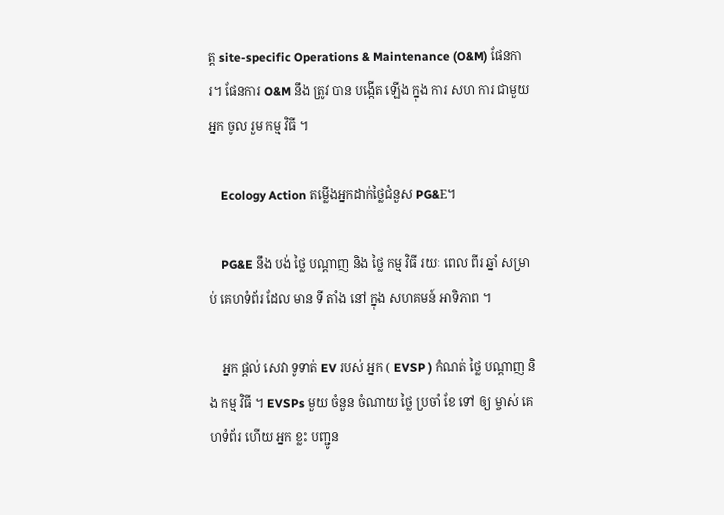ត្ត site-specific Operations & Maintenance (O&M) ផែនការ។ ផែនការ O&M នឹង ត្រូវ បាន បង្កើត ឡើង ក្នុង ការ សហ ការ ជាមួយ អ្នក ចូល រួម កម្ម វិធី ។

    Ecology Action តម្លើងអ្នកដាក់ថ្លៃជំនួស PG&E។

    PG&E នឹង បង់ ថ្លៃ បណ្តាញ និង ថ្លៃ កម្ម វិធី រយៈ ពេល ពីរ ឆ្នាំ សម្រាប់ គេហទំព័រ ដែល មាន ទី តាំង នៅ ក្នុង សហគមន៍ អាទិភាព ។

    អ្នក ផ្តល់ សេវា ទូទាត់ EV របស់ អ្នក ( EVSP ) កំណត់ ថ្លៃ បណ្តាញ និង កម្ម វិធី ។ EVSPs មួយ ចំនួន ចំណាយ ថ្លៃ ប្រចាំ ខែ ទៅ ឲ្យ ម្ចាស់ គេហទំព័រ ហើយ អ្នក ខ្លះ បញ្ជូន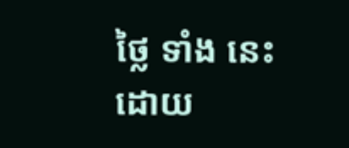ថ្លៃ ទាំង នេះ ដោយ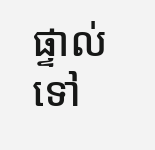ផ្ទាល់ ទៅ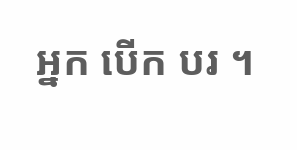អ្នក បើក បរ ។